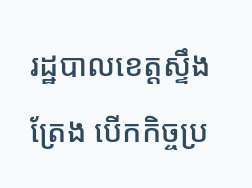រដ្ឋបាលខេត្តស្ទឹងត្រែង បើកកិច្ចប្រ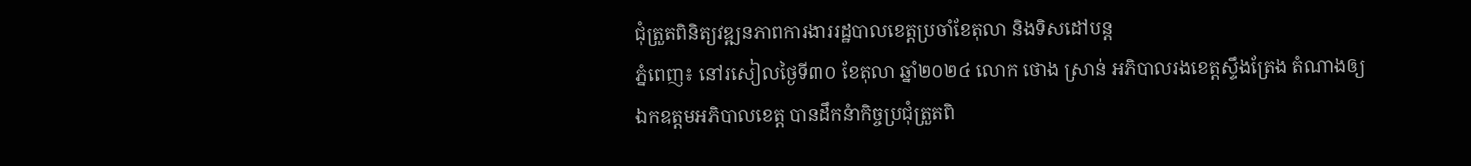ជុំត្រួតពិនិត្យវឌ្ឍនភាពការងាររដ្ឋបាលខេត្តប្រចាំខែតុលា និងទិសដៅបន្ត
ភ្នំពេញ៖ នៅរសៀលថ្ងៃទី៣០ ខែតុលា ឆ្នាំ២០២៤ លោក ថោង ស្រាន់ អភិបាលរងខេត្តស្ទឹងត្រែង តំណាងឲ្យ ឯកឧត្តមអភិបាលខេត្ត បានដឹកនំាកិច្ចប្រជុំត្រួតពិ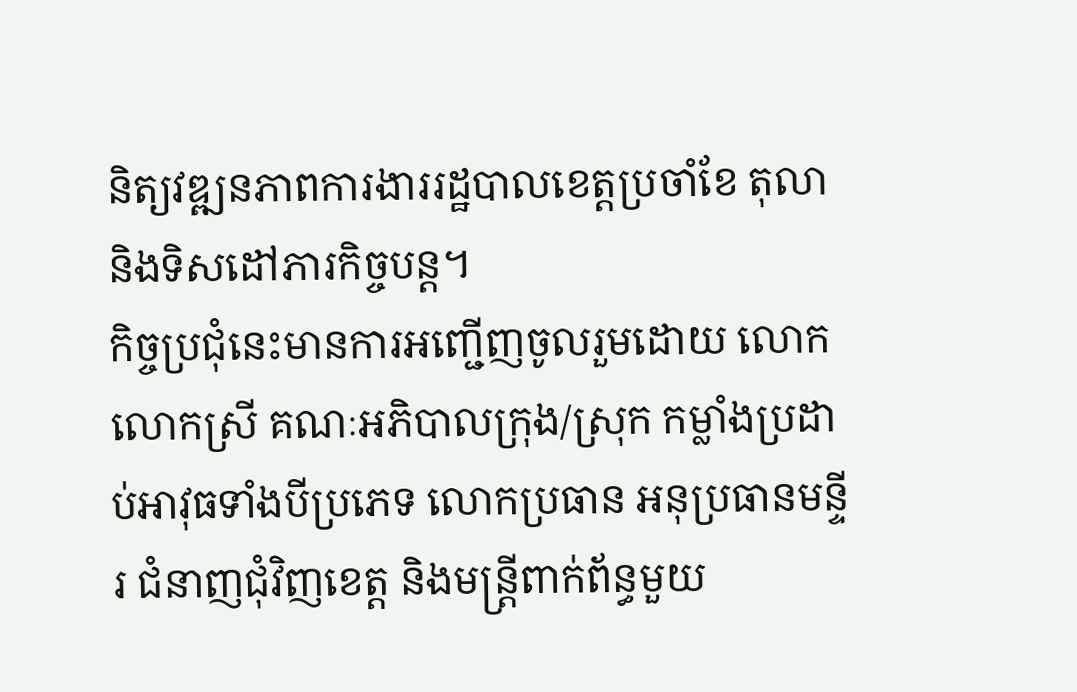និត្យវឌ្ឍនភាពការងាររដ្ឋបាលខេត្តប្រចាំខែ តុលា និងទិសដៅភារកិច្ចបន្ត។
កិច្ចប្រជុំនេះមានការអញ្ជើញចូលរួមដោយ លោក លោកស្រី គណៈអភិបាលក្រុង/ស្រុក កម្លាំងប្រដាប់អាវុធទាំងបីប្រភេទ លោកប្រធាន អនុប្រធានមន្ទីរ ជំនាញជុំវិញខេត្ត និងមន្រ្តីពាក់ព័ន្ធមួយ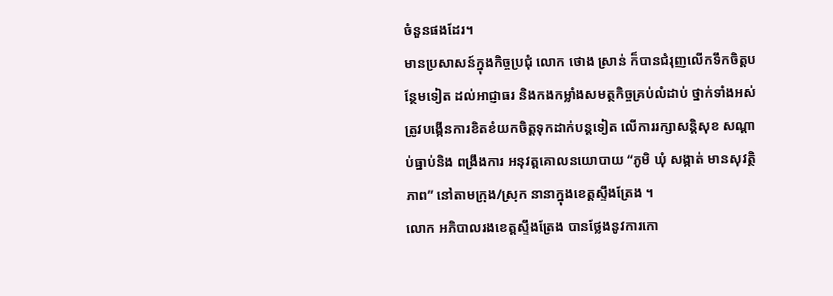ចំនួនផងដែរ។
មានប្រសាសន៍ក្នុងកិច្ចប្រជុំ លោក ថោង ស្រាន់ ក៏បានជំរុញលើកទឹកចិត្តបន្ថែមទៀត ដល់អាជ្ញាធរ និងកងកម្លាំងសមត្ថកិច្ចគ្រប់លំដាប់ ថ្នាក់ទាំងអស់ ត្រូវបង្កើនការខិតខំយកចិត្តទុកដាក់បន្តទៀត លើការរក្សាសន្តិសុខ សណ្តាប់ធ្នាប់និង ពង្រឹងការ អនុវត្តគោលនយោបាយ “ភូមិ ឃុំ សង្កាត់ មានសុវត្ថិភាព” នៅតាមក្រុង/ស្រុក នានាក្នុងខេត្តស្ទឹងត្រែង ។
លោក អភិបាលរងខេត្តស្ទឹងត្រែង បានថ្លែងនូវការកោ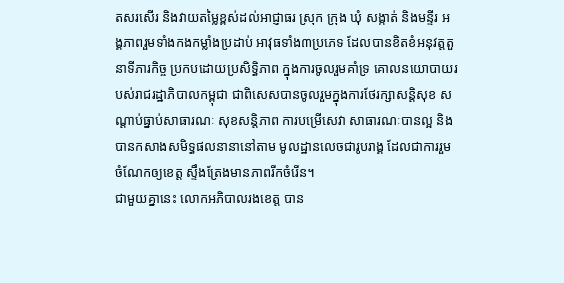តសរសើរ និងវាយតម្លៃខ្ពស់ដល់អាជ្ញាធរ ស្រុក ក្រុង ឃុំ សង្កាត់ និងមន្ទីរ អង្គភាពរួមទាំងកងកម្លាំងប្រដាប់ អាវុធទាំង៣ប្រភេទ ដែលបានខិតខំអនុវត្តតួនាទីភារកិច្ច ប្រកបដោយប្រសិទ្ធិភាព ក្នុងការចូលរួមគាំទ្រ គោលនយោបាយរបស់រាជរដ្ឋាភិបាលកម្ពុជា ជាពិសេសបានចូលរួមក្នុងការថែរក្សាសន្តិសុខ សណ្តាប់ធ្នាប់សាធារណៈ សុខសន្តិភាព ការបម្រើសេវា សាធារណៈបានល្អ និងបានកសាងសមិទ្ធផលនានានៅតាម មូលដ្ឋានលេចជារូបរាង្គ ដែលជាការរួមចំណែកឲ្យខេត្ត ស្ទឹងត្រែងមានភាពរីកចំរើន។
ជាមួយគ្នានេះ លោកអភិបាលរងខេត្ត បាន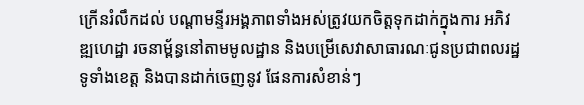ក្រើនរំលឹកដល់ បណ្តាមន្ទីរអង្គភាពទាំងអស់ត្រូវយកចិត្តទុកដាក់ក្នុងការ អភិវឌ្ឍហេដ្ឋា រចនាម្ព័ន្ធនៅតាមមូលដ្ឋាន និងបម្រើសេវាសាធារណៈជូនប្រជាពលរដ្ឋទូទាំងខេត្ត និងបានដាក់ចេញនូវ ផែនការសំខាន់ៗ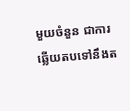មួយចំនួន ជាការឆ្លើយតបទៅនឹងត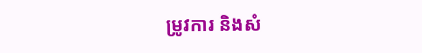ម្រូវការ និងសំ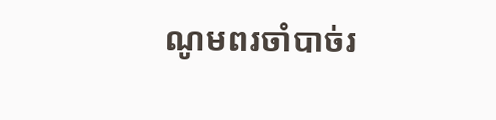ណូមពរចាំបាច់រ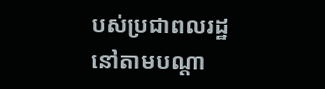បស់ប្រជាពលរដ្ឋ នៅតាមបណ្តា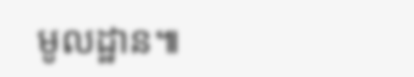មូលដ្ឋាន៕